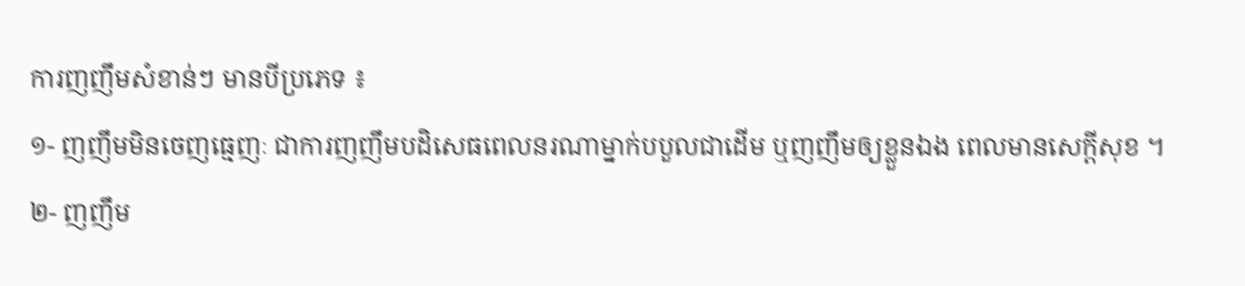ការញញឹមសំខាន់ៗ មានបីប្រភេទ ៖
១- ញញឹមមិនចេញធ្មេញៈ ជាការញញឹមបដិសេធពេលនរណាម្នាក់បបួលជាដើម ឬញញឹមឲ្យខ្លួនឯង ពេលមានសេក្ដីសុខ ។
២- ញញឹម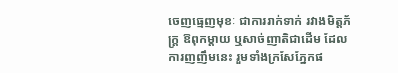ចេញធ្មេញមុខៈ ជាការរាក់ទាក់ រវាងមិត្តភ័ក្ត្រ ឱពុកម្ដាយ ឬសាច់ញាតិជាដើម ដែលការញញឹមនេះ រួមទាំងក្រសែភ្នែកផ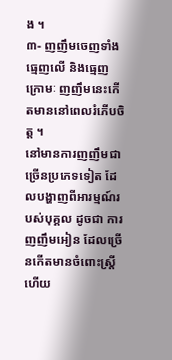ង ។
៣- ញញឹមចេញទាំងធ្មេញលើ និងធ្មេញក្រោមៈ ញញឹមនេះកើតមាននៅពេលរំភើបចិត្ត ។
នៅមានការញញឹមជាច្រើនប្រភេទទៀត ដែលបង្ហាញពីអារម្មណ៍របស់បុគ្គល ដូចជា ការញញឹមអៀន ដែលច្រើនកើតមានចំពោះស្ត្រី ហើយ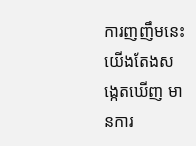ការញញឹមនេះ យើងតែងសង្កេតឃើញ មានការ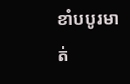ខាំបបូរមាត់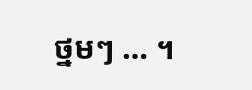ថ្នមៗ … ។